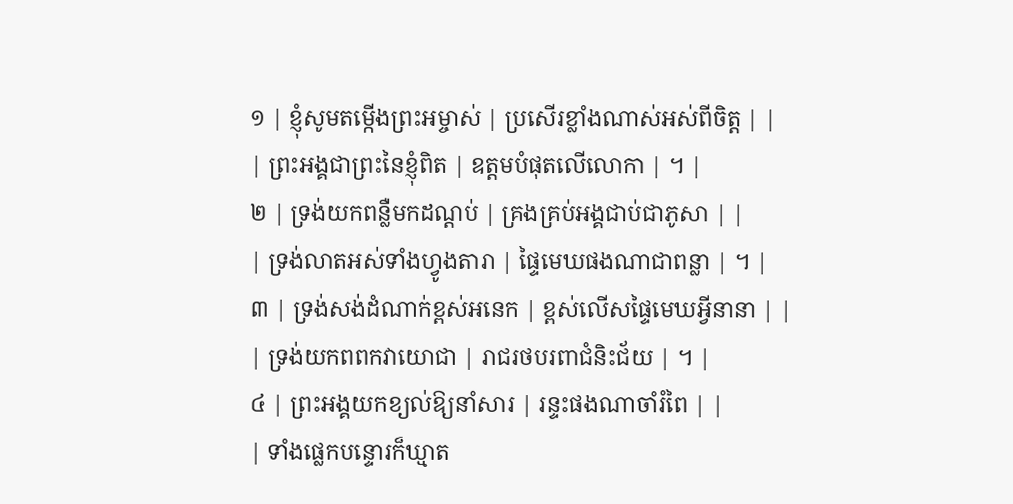១ | ខ្ញុំសូមតម្កើងព្រះអម្ចាស់ | ប្រសើរខ្លាំងណាស់អស់ពីចិត្ត | |
| ព្រះអង្គជាព្រះនៃខ្ញុំពិត | ឧត្តមបំផុតលើលោកា | ។ |
២ | ទ្រង់យកពន្លឺមកដណ្តប់ | គ្រងគ្រប់អង្គជាប់ជាភូសា | |
| ទ្រង់លាតអស់ទាំងហ្វូងតារា | ផ្ទៃមេឃផងណាជាពន្លា | ។ |
៣ | ទ្រង់សង់ដំណាក់ខ្ពស់អនេក | ខ្ពស់លើសផ្ទៃមេឃអ្វីនានា | |
| ទ្រង់យកពពកវាយោជា | រាជរថបរពាជំនិះជ័យ | ។ |
៤ | ព្រះអង្គយកខ្យល់ឱ្យនាំសារ | រន្ទះផងណាចាំរំពៃ | |
| ទាំងផ្លេកបន្ទោរក៏ឃ្មាត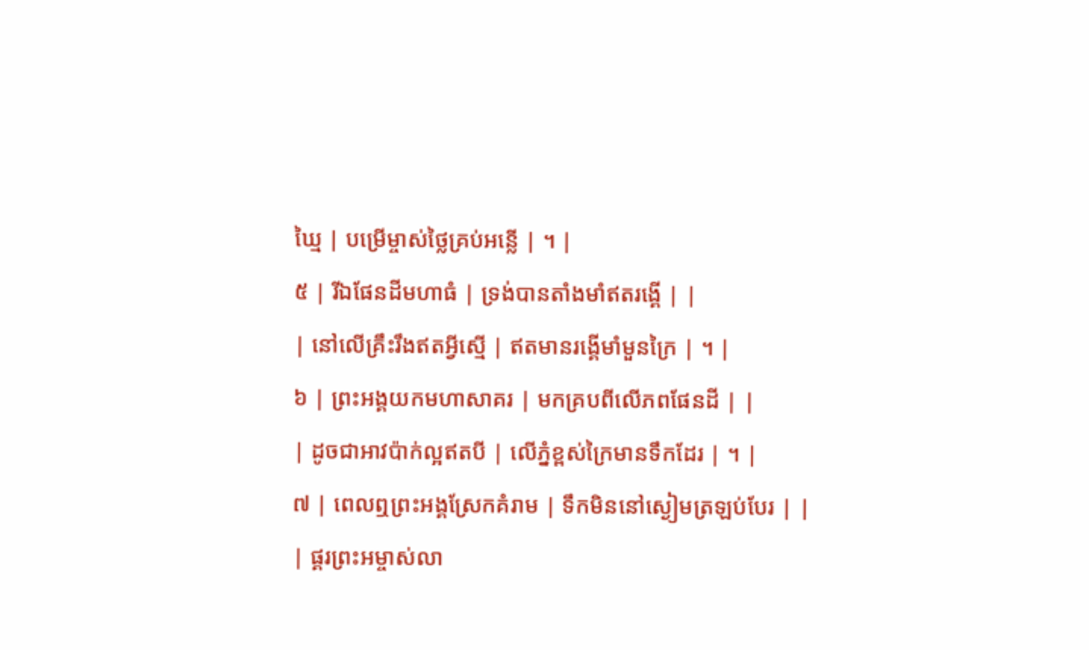ឃ្មៃ | បម្រើម្ចាស់ថ្លៃគ្រប់អន្លើ | ។ |
៥ | រីឯផែនដីមហាធំ | ទ្រង់បានតាំងមាំឥតរង្គើ | |
| នៅលើគ្រឹះរឹងឥតអ្វីស្មើ | ឥតមានរង្គើមាំមួនក្រៃ | ។ |
៦ | ព្រះអង្គយកមហាសាគរ | មកគ្របពីលើភពផែនដី | |
| ដូចជាអាវប៉ាក់ល្អឥតបី | លើភ្នំខ្ពស់ក្រៃមានទឹកដែរ | ។ |
៧ | ពេលឮព្រះអង្គស្រែកគំរាម | ទឹកមិននៅស្ងៀមត្រឡប់បែរ | |
| ផ្គរព្រះអម្ចាស់លា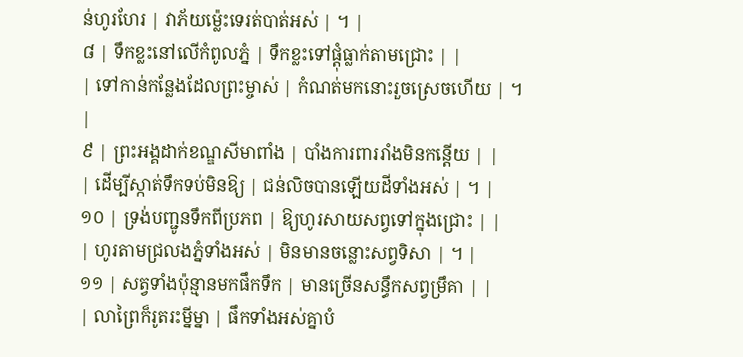ន់ហូរហែរ | វាភ័យម៉េ្លះទេរត់បាត់អស់ | ។ |
៨ | ទឹកខ្លះនៅលើកំពូលភ្នំ | ទឹកខ្លះទៅផ្តុំធ្លាក់តាមជ្រោះ | |
| ទៅកាន់កន្លែងដែលព្រះម្ចាស់ | កំណត់មកនោះរួចស្រេចហើយ | ។ |
៩ | ព្រះអង្គដាក់ខណ្ឌសីមាពាំង | បាំងការពាររាំងមិនកន្តើយ | |
| ដើម្បីស្កាត់ទឹកទប់មិនឱ្យ | ជន់លិចបានឡើយដីទាំងអស់ | ។ |
១០ | ទ្រង់បញ្ជូនទឹកពីប្រភព | ឱ្យហូរសាយសព្វទៅក្នុងជ្រោះ | |
| ហូរតាមជ្រលងភ្នំទាំងអស់ | មិនមានចន្លោះសព្វទិសា | ។ |
១១ | សត្វទាំងប៉ុន្មានមកផឹកទឹក | មានច្រើនសន្ធឹកសព្វម្រឹគា | |
| លាព្រៃក៏រូតរះម្នីម្នា | ផឹកទាំងអស់គ្នាបំ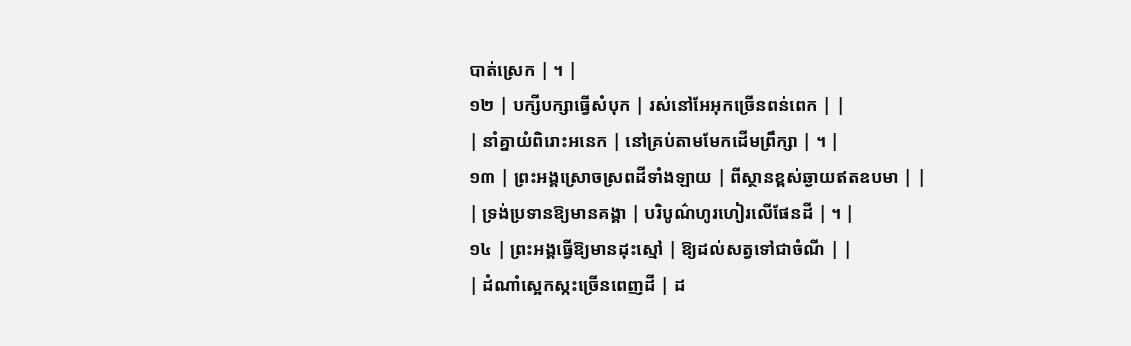បាត់ស្រេក | ។ |
១២ | បក្សីបក្សាធ្វើសំបុក | រស់នៅអែអុកច្រើនពន់ពេក | |
| នាំគ្នាយំពិរោះអនេក | នៅគ្រប់តាមមែកដើមព្រឹក្សា | ។ |
១៣ | ព្រះអង្គស្រោចស្រពដីទាំងឡាយ | ពីស្ថានខ្ពស់ឆ្ងាយឥតឧបមា | |
| ទ្រង់ប្រទានឱ្យមានគង្គា | បរិបូណ៌ហូរហៀរលើផែនដី | ។ |
១៤ | ព្រះអង្គធ្វើឱ្យមានដុះស្មៅ | ឱ្យដល់សត្វទៅជាចំណី | |
| ដំណាំស្អេកស្កះច្រើនពេញដី | ដ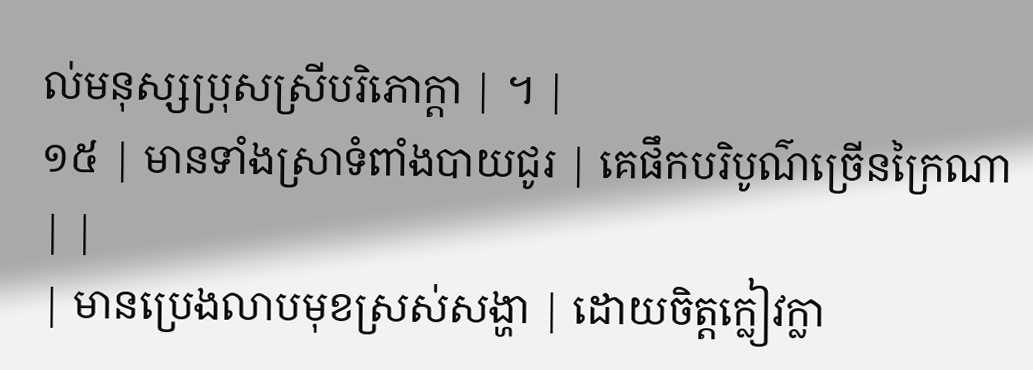ល់មនុស្សប្រុសស្រីបរិភោក្តា | ។ |
១៥ | មានទាំងស្រាទំពាំងបាយជូរ | គេផឹកបរិបូណ៌ច្រើនក្រៃណា | |
| មានប្រេងលាបមុខស្រស់សង្ហា | ដោយចិត្តក្លៀវក្លា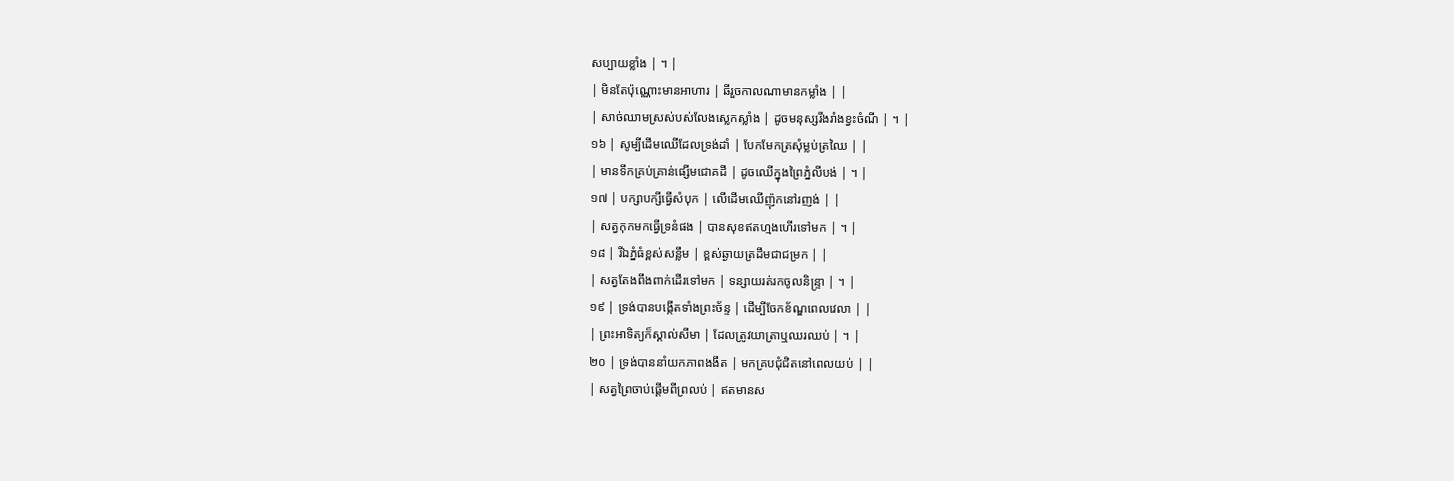សប្បាយខ្លាំង | ។ |
| មិនតែប៉ុណ្ណោះមានអាហារ | ឆីរួចកាលណាមានកម្លាំង | |
| សាច់ឈាមស្រស់បស់លែងស្លេកស្លាំង | ដូចមនុស្សរីងរាំងខ្វះចំណី | ។ |
១៦ | សូម្បីដើមឈើដែលទ្រង់ដាំ | បែកមែកត្រសុំម្លប់ត្រឈៃ | |
| មានទឹកគ្រប់គ្រាន់ផ្សើមជោគដី | ដូចឈើក្នុងព្រៃភ្នំលីបង់ | ។ |
១៧ | បក្សាបក្សីធ្វើសំបុក | លើដើមឈើញ៉ុកនៅរញង់ | |
| សត្វកុកមកធ្វើទ្រនំផង | បានសុខឥតហ្មងហើរទៅមក | ។ |
១៨ | រីឯភ្នំធំខ្ពស់សន្លឹម | ខ្ពស់ឆ្ងាយត្រដឹមជាជម្រក | |
| សត្វតែងពឹងពាក់ដើរទៅមក | ទន្សាយរត់រកចូលនិន្ទ្រា | ។ |
១៩ | ទ្រង់បានបង្កើតទាំងព្រះច័ន្ទ | ដើម្បីចែកខ័ណ្ឌពេលវេលា | |
| ព្រះអាទិត្យក៏ស្គាល់សីមា | ដែលត្រូវយាត្រាឬឈរឈប់ | ។ |
២០ | ទ្រង់បាននាំយកភាពងងឹត | មកគ្របជុំជិតនៅពេលយប់ | |
| សត្វព្រៃចាប់ផ្តើមពីព្រលប់ | ឥតមានស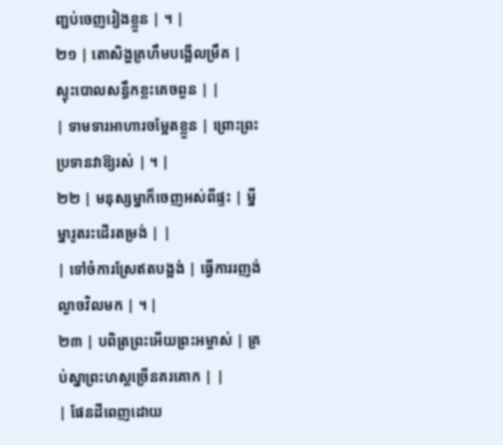ញ្ជប់ចេញរៀងខ្លួន | ។ |
២១ | តោសិង្ហគ្រហឹមបង្អើលម្រឹគ | ស្ទុះបោលសន្ធឹកខ្លះគេចពួន | |
| ទាមទារអាហារចម្អែតខ្លួន | ព្រោះព្រះប្រទានវាឱ្យរស់ | ។ |
២២ | មនុស្សម្នាក៏ចេញអស់ពីផ្ទះ | ម្នីម្នារូតរះដើរតម្រង់ | |
| ទៅចំការស្រែឥតបង្អង់ | ធ្វើការរញង់ល្ងាចវិលមក | ។ |
២៣ | បពិត្រព្រះអើយព្រះអម្ចាស់ | គ្រប់ស្នាព្រះហស្តច្រើនគរគោក | |
| ផែនដីពេញដោយ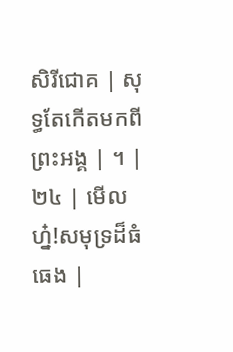សិរីជោគ | សុទ្ធតែកើតមកពីព្រះអង្គ | ។ |
២៤ | មើលហ៎្ន!សមុទ្រដ៏ធំធេង |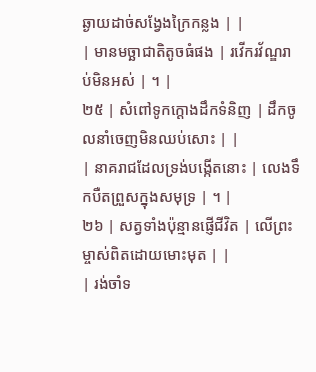ឆ្ងាយដាច់សង្វែងក្រៃកន្លង | |
| មានមច្ឆាជាតិតូចធំផង | រវើករវ័ណ្ឌរាប់មិនអស់ | ។ |
២៥ | សំពៅទូកក្តោងដឹកទំនិញ | ដឹកចូលនាំចេញមិនឈប់សោះ | |
| នាគរាជដែលទ្រង់បង្កើតនោះ | លេងទឹកបឺតព្រួសក្នុងសមុទ្រ | ។ |
២៦ | សត្វទាំងប៉ុន្មានផ្ញើជីវិត | លើព្រះម្ចាស់ពិតដោយមោះមុត | |
| រង់ចាំទ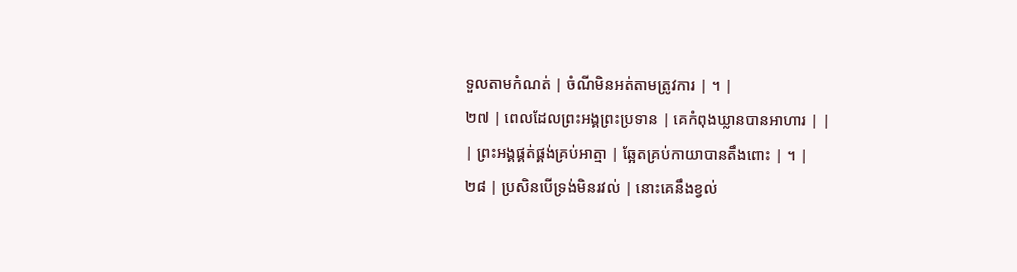ទួលតាមកំណត់ | ចំណីមិនអត់តាមត្រូវការ | ។ |
២៧ | ពេលដែលព្រះអង្គព្រះប្រទាន | គេកំពុងឃ្លានបានអាហារ | |
| ព្រះអង្គផ្គត់ផ្គង់គ្រប់អាត្មា | ឆ្អែតគ្រប់កាយាបានតឹងពោះ | ។ |
២៨ | ប្រសិនបើទ្រង់មិនរវល់ | នោះគេនឹងខ្វល់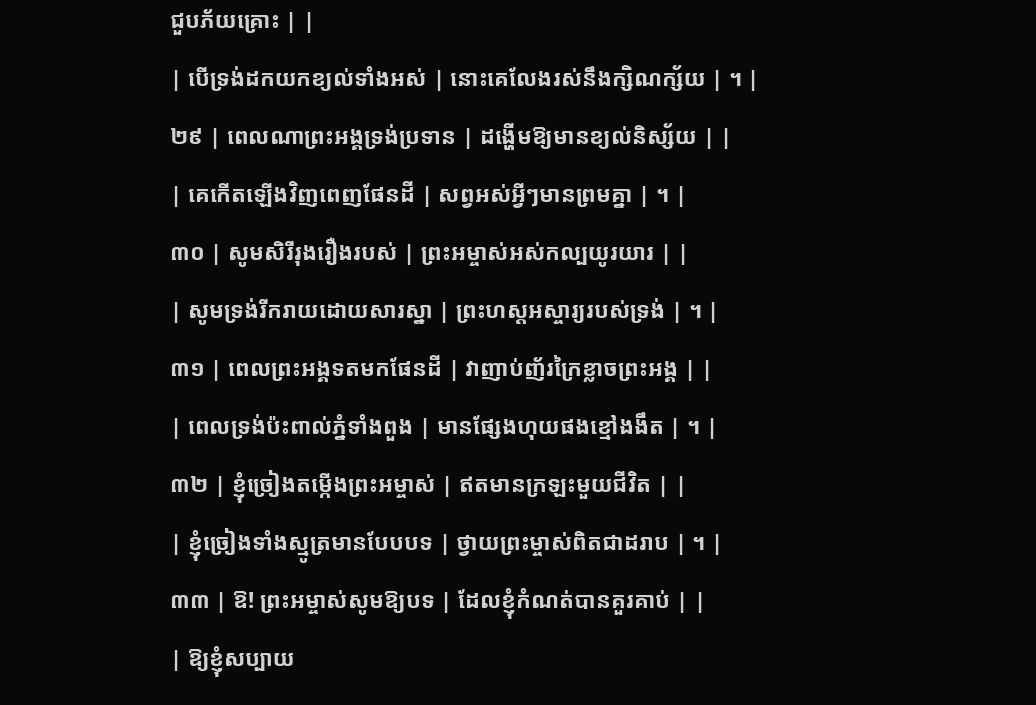ជួបភ័យគ្រោះ | |
| បើទ្រង់ដកយកខ្យល់ទាំងអស់ | នោះគេលែងរស់នឹងក្សិណក្ស័យ | ។ |
២៩ | ពេលណាព្រះអង្គទ្រង់ប្រទាន | ដង្ហើមឱ្យមានខ្យល់និស្ស័យ | |
| គេកើតឡើងវិញពេញផែនដី | សព្វអស់អ្វីៗមានព្រមគ្នា | ។ |
៣០ | សូមសិរីរុងរឿងរបស់ | ព្រះអម្ចាស់អស់កល្បយូរយារ | |
| សូមទ្រង់រីករាយដោយសារស្នា | ព្រះហស្តអស្ចារ្យរបស់ទ្រង់ | ។ |
៣១ | ពេលព្រះអង្គទតមកផែនដី | វាញាប់ញ័រក្រៃខ្លាចព្រះអង្គ | |
| ពេលទ្រង់ប៉ះពាល់ភ្នំទាំងពួង | មានផ្សែងហុយផងខ្មៅងងឹត | ។ |
៣២ | ខ្ញុំច្រៀងតម្កើងព្រះអម្ចាស់ | ឥតមានក្រឡះមួយជីវិត | |
| ខ្ញុំច្រៀងទាំងស្មូត្រមានបែបបទ | ថ្វាយព្រះម្ចាស់ពិតជាដរាប | ។ |
៣៣ | ឱ! ព្រះអម្ចាស់សូមឱ្យបទ | ដែលខ្ញុំកំណត់បានគួរគាប់ | |
| ឱ្យខ្ញុំសប្បាយ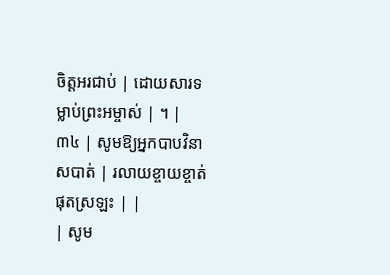ចិត្តអរជាប់ | ដោយសារទម្លាប់ព្រះអម្ចាស់ | ។ |
៣៤ | សូមឱ្យអ្នកបាបវិនាសបាត់ | រលាយខ្ចាយខ្ចាត់ផុតស្រឡះ | |
| សូម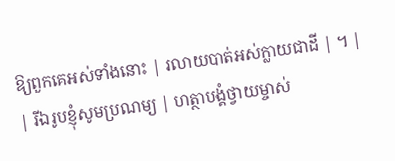ឱ្យពួកគេអស់ទាំងនោះ | រលាយបាត់អស់ក្លាយជាដី | ។ |
| រីឯរូបខ្ញុំសូមប្រណម្យ | ហត្ថាបង្គំថ្វាយម្ចាស់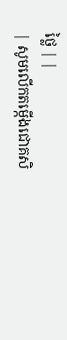ថ្លៃ | |
| សូមលើកតម្កើងជោគសិ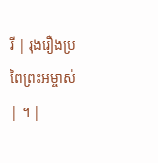រី | រុងរឿងប្រពៃព្រះអម្ចាស់ | ។ |